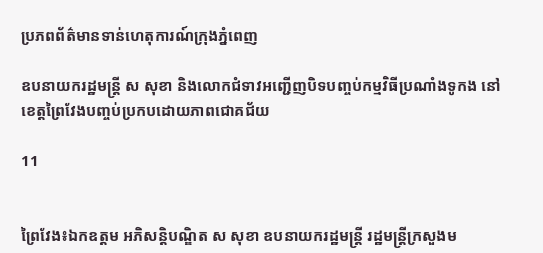ប្រភពព័ត៌មានទាន់ហេតុការណ៍ក្រុងភ្នំពេញ

ឧបនាយករដ្ឋមន្ត្រី ស សុខា និងលោកជំទាវអញ្ជើញបិទបញ្ចប់កម្មវិធីប្រណាំងទូកង នៅខេត្តព្រៃវែងបញ្ចប់ប្រកបដោយភាពជោគជ័យ

11


ព្រៃវែង៖ឯកឧត្ដម អភិសន្តិបណ្ឌិត ស សុខា ឧបនាយករដ្ឋមន្ត្រី រដ្ឋមន្ត្រីក្រសួងម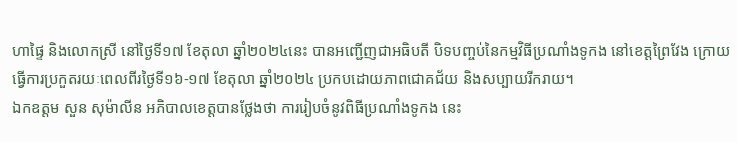ហាផ្ទៃ និងលោកស្រី នៅថ្ងៃទី១៧ ខែតុលា ឆ្នាំ២០២៤នេះ បានអញ្ជើញជាអធិបតី បិទបញ្ចប់នៃកម្មវិធីប្រណាំងទូកង នៅខេត្តព្រៃវែង ក្រោយធ្វើការប្រកួតរយៈពេលពីរថ្ងៃទី១៦-១៧ ខែតុលា ឆ្នាំ២០២៤ ប្រកបដោយភាពជោគជ័យ និងសប្បាយរីករាយ។
ឯកឧត្ដម សួន សុម៉ាលីន អភិបាលខេត្តបានថ្លែងថា ការរៀបចំនូវពិធីប្រណាំងទូកង នេះ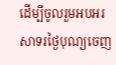ដើម្បីចូលរួមអបអរសាទរថ្ងៃបុណ្យចេញ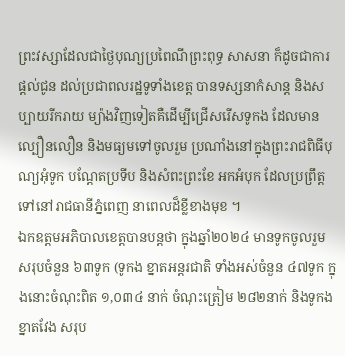ព្រះវស្សាដែលជាថ្ងៃបុណ្យប្រពៃណីព្រះពុទ្ធ សាសនា ក៏ដូចជាការផ្ដល់ជូន ដល់ប្រជាពលរដ្ឋទូទាំងខេត្ត បានទស្សនាកំសាន្ត និងសប្បាយរីករាយ ម្យ៉ាងវិញទៀតគឺដើម្បីជ្រើសរើសទូកង ដែលមានល្បឿនលឿន និងមធ្យមទៅចូលរួម ប្រណាំងនៅក្នុងព្រះរាជពិធីបុណ្យអុំទូក បណ្ដែតប្រទីប និងសំពះព្រះខែ អកអំបុក ដែលប្រព្រឹត្ត ទៅនៅរាជធានីភ្នំពេញ នាពេលដ៏ខ្លីខាងមុខ ។
ឯកឧត្ដមអភិបាលខេត្តបានបន្តថា ក្នុងឆ្នាំ២០២៤ មានទូកចូលរួមសរុបចំនួន ៦៣ទូក (ទូកង ខ្នាតអន្តរជាតិ ទាំងអស់ចំនួន ៤៧ទូក ក្នុងនោះចំណុះពិត ១,០៣៤ នាក់ ចំណុះត្រៀម ២៨២នាក់ និងទូកងខ្នាតវែង សរុប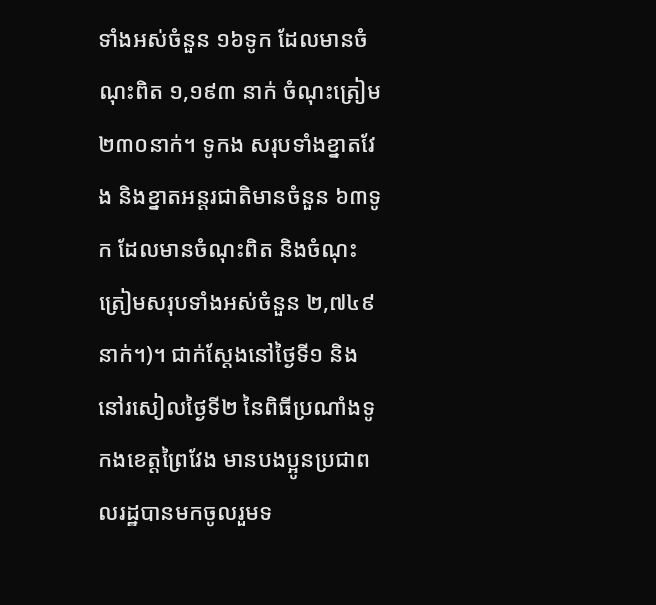ទាំងអស់ចំនួន ១៦ទូក ដែលមានចំណុះពិត ១,១៩៣ នាក់ ចំណុះត្រៀម ២៣០នាក់។ ទូកង សរុបទាំងខ្នាតវែង និងខ្នាតអន្តរជាតិមានចំនួន ៦៣ទូក ដែលមានចំណុះពិត និងចំណុះត្រៀមសរុបទាំងអស់ចំនួន ២,៧៤៩ នាក់។)។ ជាក់ស្ដែងនៅថ្ងៃទី១ និងនៅរសៀលថ្ងៃទី២ នៃពិធីប្រណាំងទូកងខេត្តព្រៃវែង មានបងប្អូនប្រជាពលរដ្ឋបានមកចូលរួមទ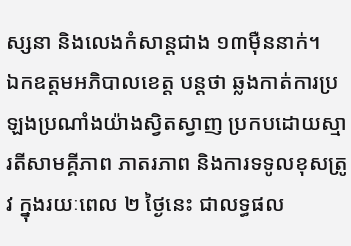ស្សនា និងលេងកំសាន្តជាង ១៣ម៉ឺននាក់។
ឯកឧត្ដមអភិបាលខេត្ត បន្តថា ឆ្លងកាត់ការប្រឡងប្រណាំងយ៉ាងស្វិតស្វាញ ប្រកបដោយស្មារតីសាមគ្គីភាព ភាតរភាព និងការទទូលខុសត្រូវ ក្នុងរយៈពេល ២ ថ្ងៃនេះ ជាលទ្ធផល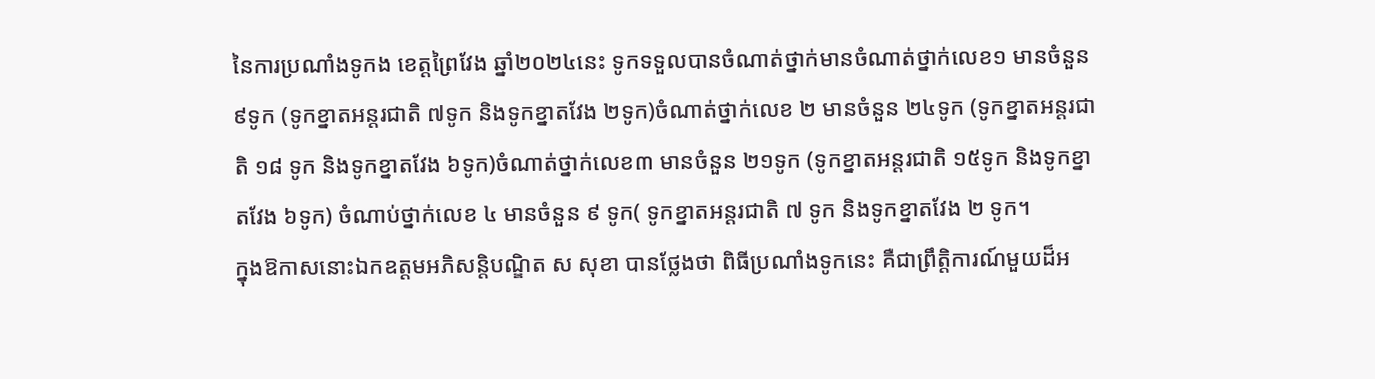នៃការប្រណាំងទូកង ខេត្តព្រៃវែង ឆ្នាំ២០២៤នេះ ទូកទទួលបានចំណាត់ថ្នាក់មានចំណាត់ថ្នាក់លេខ១ មានចំនួន ៩ទូក (ទូកខ្នាតអន្តរជាតិ ៧ទូក និងទូកខ្នាតវែង ២ទូក)ចំណាត់ថ្នាក់លេខ ២ មានចំនួន ២៤ទូក (ទូកខ្នាតអន្តរជាតិ ១៨ ទូក និងទូកខ្នាតវែង ៦ទូក)ចំណាត់ថ្នាក់លេខ៣ មានចំនួន ២១ទូក (ទូកខ្នាតអន្តរជាតិ ១៥ទូក និងទូកខ្នាតវែង ៦ទូក) ចំណាប់ថ្នាក់លេខ ៤ មានចំនួន ៩ ទូក( ទូកខ្នាតអន្តរជាតិ ៧ ទូក និងទូកខ្នាតវែង ២ ទូក។
ក្នុងឱកាសនោះឯកឧត្ដមអភិសន្តិបណ្ឌិត ស សុខា បានថ្លែងថា ពិធីប្រណាំងទូកនេះ គឺជាព្រឹត្តិការណ៍មួយដ៏អ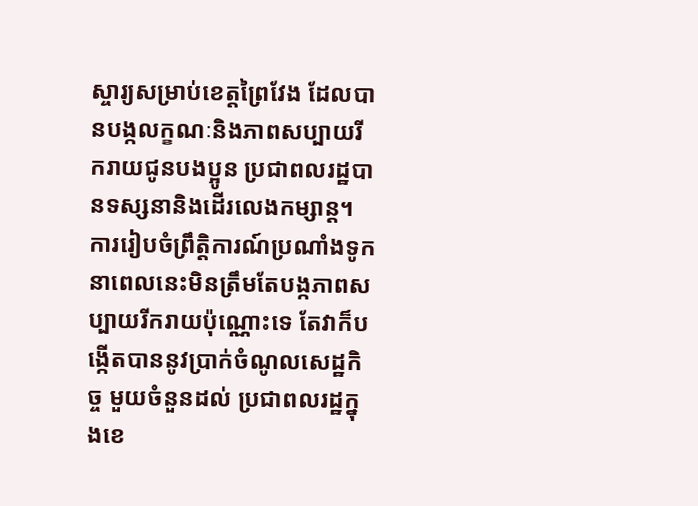ស្ចារ្យសម្រាប់ខេត្តព្រៃវែង ដែលបានបង្កលក្ខណៈនិងភាពសប្បាយរីករាយជូនបងប្អូន ប្រជាពលរដ្ឋបានទស្សនានិងដើរលេងកម្សាន្ត។ ការរៀបចំព្រឹត្តិការណ៍ប្រណាំងទូក នាពេលនេះមិនត្រឹមតែបង្កភាពសប្បាយរីករាយប៉ុណ្ណោះទេ តែវាក៏បង្កើតបាននូវប្រាក់ចំណូលសេដ្ឋកិច្ច មួយចំនួនដល់ ប្រជាពលរដ្ឋក្នុងខេ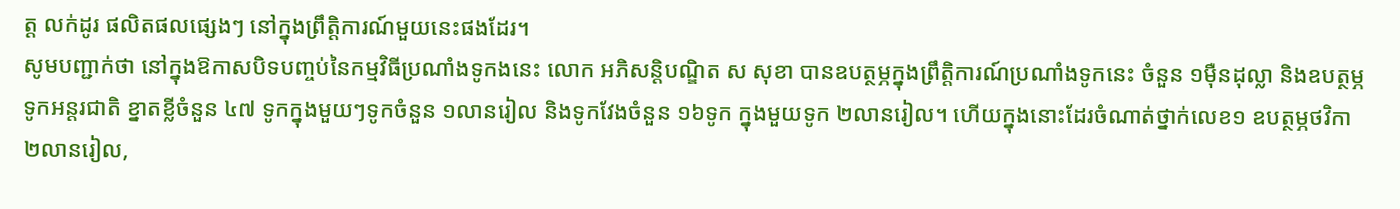ត្ត លក់ដូរ ផលិតផលផ្សេងៗ នៅក្នុងព្រឹត្តិការណ៍មួយនេះផងដែរ។
សូមបញ្ជាក់ថា នៅក្នុងឱកាសបិទបញ្ចប់នៃកម្មវិធីប្រណាំងទូកងនេះ លោក អភិសន្តិបណ្ឌិត ស សុខា បានឧបត្ថម្ភក្នុងព្រឹត្តិការណ៍ប្រណាំងទូកនេះ ចំនួន ១ម៉ឺនដុល្លា និងឧបត្ថម្ភទូកអន្តរជាតិ ខ្នាតខ្លីចំនួន ៤៧ ទូកក្នុងមួយៗទូកចំនួន ១លានរៀល និងទូកវែងចំនួន ១៦ទូក ក្នុងមួយទូក ២លានរៀល។ ហើយក្នុងនោះដែរចំណាត់ថ្នាក់លេខ១ ឧបត្ថម្ភថវិកា ២លានរៀល,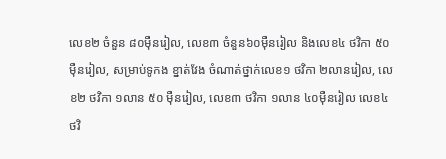លេខ២ ចំនួន ៨០ម៉ឺនរៀល, លេខ៣ ចំនួន៦០ម៉ឺនរៀល និងលេខ៤ ថវិកា ៥០ម៉ឺនរៀល, សម្រាប់ទូកង ខ្នាត់វែង ចំណាត់ថ្នាក់លេខ១ ថវិកា ២លានរៀល, លេខ២ ថវិកា ១លាន ៥០ ម៉ឺនរៀល, លេខ៣ ថវិកា ១លាន ៤០ម៉ឺនរៀល លេខ៤ ថវិ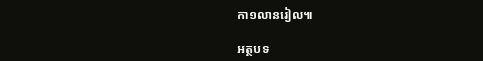កា១លានរៀល៕

អត្ថបទ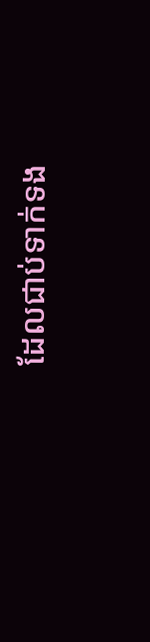ដែលជាប់ទាក់ទង